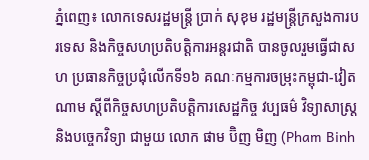ភ្នំពេញ៖ លោកទេសរដ្ឋមន្ត្រី ប្រាក់ សុខុម រដ្ឋមន្ត្រីក្រសួងការបរទេស និងកិច្ចសហប្រតិបត្តិការអន្តរជាតិ បានចូលរួមធ្វើជាសហ ប្រធានកិច្ចប្រជុំលើកទី១៦ គណៈកម្មការចម្រុះកម្ពុជា-វៀតណាម ស្តីពីកិច្ចសហប្រតិបត្តិការសេដ្ឋកិច្ច វប្បធម៌ វិទ្យាសាស្ត្រ និងបច្ចេកវិទ្យា ជាមួយ លោក ផាម ប៊ិញ មិញ (Pham Binh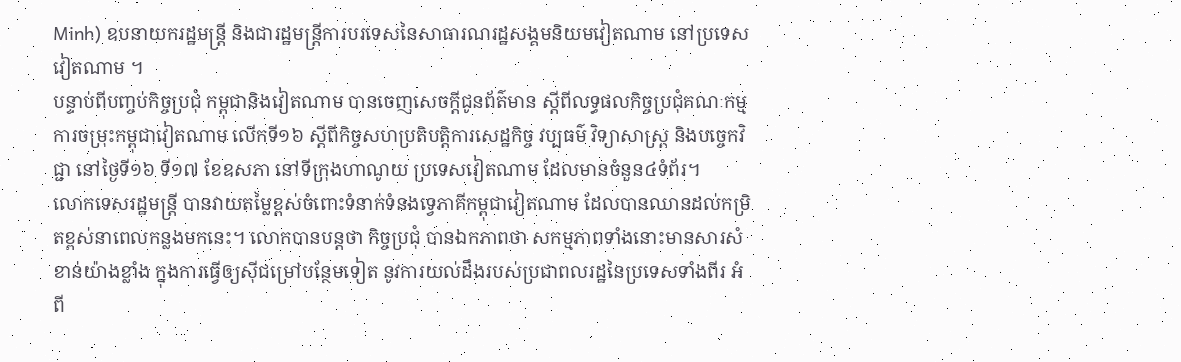Minh) ឧបនាយករដ្ឋមន្ត្រី និងជារដ្ឋមន្ត្រីការបរទេសនៃសាធារណរដ្ឋសង្គមនិយមវៀតណាម នៅប្រទេសវៀតណាម ។
បន្ទាប់ពីបញ្ចប់កិច្ចប្រជុំ កម្ពុជានិងវៀតណាម បានចេញសេចក្តីជូនព័ត៌មាន ស្តីពីលទ្ធផលកិច្ចប្រជុំគណៈកម្មការចម្រុះកម្ពុជាវៀតណាម លើកទី១៦ ស្តីពីកិច្ចសហប្រតិបត្តិការសេដ្ឋកិច្ច វប្បធម៌ វិទ្យាសាស្ត្រ និងបច្ចេកវិជ្ជា នៅថ្ងៃទី១៦ ទី១៧ ខែឧសភា នៅទីក្រុងហាណូយ ប្រទេសវៀតណាម ដែលមានចំនួន៤ទំព័រ។
លោកទេសរដ្ឋមន្ត្រី បានវាយតម្លៃខ្ពស់ចំពោះទំនាក់ទំនងទ្វេភាគីកម្ពុជាវៀតណាម ដែលបានឈានដល់កម្រិតខ្ពស់នាពេលកន្លងមកនេះ។ លោកបានបន្តថា កិច្ចប្រជុំ បានឯកភាពថា សកម្មភាពទាំងនោះមានសារសំខាន់យ៉ាងខ្លាំង ក្នុងការធ្វើឲ្យស៊ីជម្រៅបន្ថែមទៀត នូវការយល់ដឹងរបស់ប្រជាពលរដ្ឋនៃប្រទេសទាំងពីរ អំពី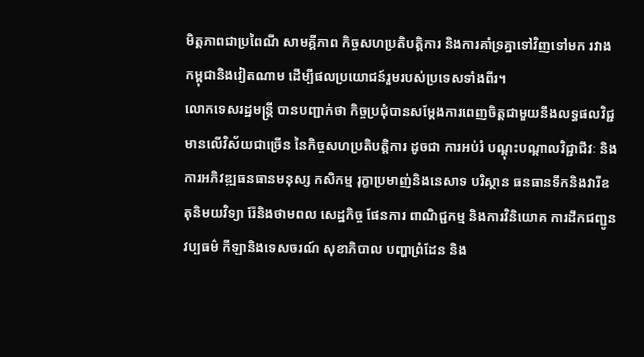មិត្តភាពជាប្រពៃណី សាមគ្គីភាព កិច្ចសហប្រតិបត្តិការ និងការគាំទ្រគ្នាទៅវិញទៅមក រវាងកម្ពុជានិងវៀតណាម ដើម្បីផលប្រយោជន៍រួមរបស់ប្រទេសទាំងពីរ។
លោកទេសរដ្ឋមន្ត្រី បានបញ្ជាក់ថា កិច្ចប្រជុំបានសម្តែងការពេញចិត្តជាមួយនឹងលទ្ធផលវិជ្ជមានលើវិស័យជាច្រើន នៃកិច្ចសហប្រតិបត្តិការ ដូចជា ការអប់រំ បណ្តុះបណ្តាលវិជ្ជាជីវៈ និងការអភិវឌ្ឍធនធានមនុស្ស កសិកម្ម រុក្ខាប្រមាញ់និងនេសាទ បរិស្ថាន ធនធានទឹកនិងវារីឧតុនិមយវិទ្យា រ៉ែនិងថាមពល សេដ្ឋកិច្ច ផែនការ ពាណិជ្ជកម្ម និងការវិនិយោគ ការដឹកជញ្ជូន វប្បធម៌ កីឡានិងទេសចរណ៍ សុខាភិបាល បញ្ហាព្រំដែន និង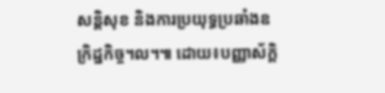សន្តិសុខ និងការប្រយុទ្ធប្រឆាំងឧក្រិដ្ឋកិច្ច។ល។៕ ដោយ៖បញ្ញាស័ក្តិ